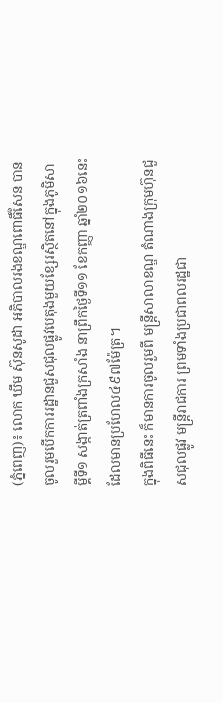(ភ្នំពេញ)៖ លោក ឃឹម ស៊ុនសូដា អភិបាលរងខណ្ឌពោធិ៍សែន បានចូលរួមបើកការរដ្ឋានជួសជុលផ្លូវបេតុងមួយខ្សែរស្ថិតនៅក្នុងភូមិសាម្គីទី១ សង្កាត់ត្រពាំងក្រសាំង នាព្រឹកថ្ងៃទី១១ ខែកញ្ញា ឆ្នាំ២០១៦នេះ ដែលមានប្រហែល៤៩៧ម៉ែត្រ។
ក្នុងពិធីនេះ ក៏មានការចូលរួមពី មន្រ្តីសាលាខណ្ឌ តំណាងក្រុមហ៊ុនជួសជុលផ្លូវ មន្ត្រីរាជការ ព្រមទាំងប្រជាពលរដ្ឋជា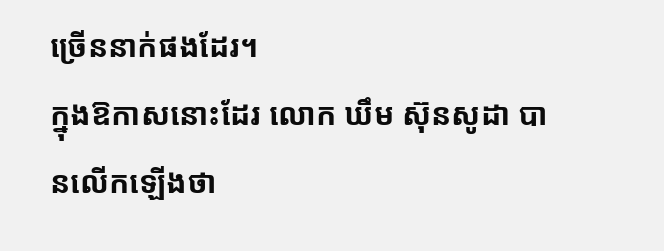ច្រើននាក់ផងដែរ។
ក្នុងឱកាសនោះដែរ លោក ឃឹម ស៊ុនសូដា បានលើកឡើងថា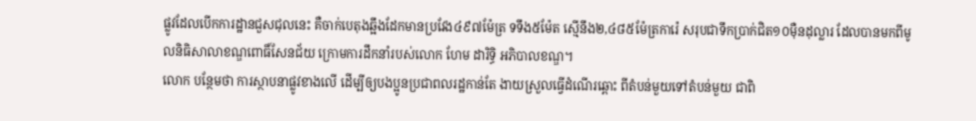ផ្លូវដែលបើកការដ្ឋានជួសជុលនេះ គឺចាក់បេតុងឆ្អឹងដែកមានប្រវែង៤៩៧ម៉ែត្រ ទទឹង៥ម៉ែត ស្មើនឹង២,៤៨៥ម៉ែត្រការ៉េ សរុបជាទឹកប្រាក់ជិត១០ម៉ឺនដុល្លារ ដែលបានមកពីមូលនិធិសាលាខណ្ឌពោធិ៍សែនជ័យ ក្រោមការដឹកនាំរបស់លោក ហែម ដារិទ្ធិ អភិបាលខណ្ឌ។
លោក បន្ថែមថា ការស្ថាបនាផ្លូវខាងលើ ដើម្បីឲ្យបងប្អូនប្រជាពលរដ្ឋកាន់តែ ងាយស្រួលធ្វើដំណើរឆ្ពោះ ពីតំបន់មួយទៅតំបន់មួយ ជាពិ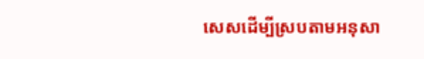សេសដើម្បីស្របតាមអនុសា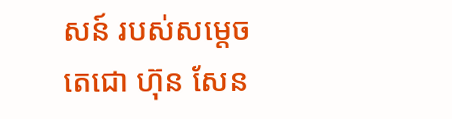សន៍ របស់សម្តេចតេជោ ហ៊ុន សែន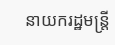នាយករដ្ឋមន្ត្រី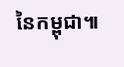នៃកម្ពុជា៕